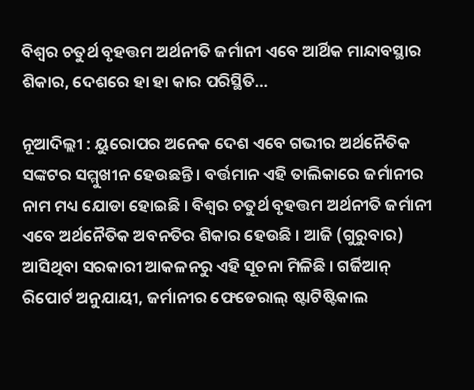ବିଶ୍ବର ଚତୁର୍ଥ ବୃହତ୍ତମ ଅର୍ଥନୀତି ଜର୍ମାନୀ ଏବେ ଆର୍ଥିକ ମାନ୍ଦାବସ୍ଥାର ଶିକାର, ଦେଶରେ ହା ହା କାର ପରିସ୍ଥିତି…

ନୂଆଦିଲ୍ଲୀ : ୟୁରୋପର ଅନେକ ଦେଶ ଏବେ ଗଭୀର ଅର୍ଥନୈତିକ ସଙ୍କଟର ସମ୍ମୁଖୀନ ହେଉଛନ୍ତି । ବର୍ତ୍ତମାନ ଏହି ତାଲିକାରେ ଜର୍ମାନୀର ନାମ ମଧ୍ୟ ଯୋଡା ହୋଇଛି । ବିଶ୍ୱର ଚତୁର୍ଥ ବୃହତ୍ତମ ଅର୍ଥନୀତି ଜର୍ମାନୀ ଏବେ ଅର୍ଥନୈତିକ ଅବନତିର ଶିକାର ହେଉଛି । ଆଜି (ଗୁରୁବାର) ଆସିଥିବା ସରକାରୀ ଆକଳନରୁ ଏହି ସୂଚନା ମିଳିଛି । ଗର୍ଜିଆନ୍ ରିପୋର୍ଟ ଅନୁଯାୟୀ, ଜର୍ମାନୀର ଫେଡେରାଲ୍ ଷ୍ଟାଟିଷ୍ଟିକାଲ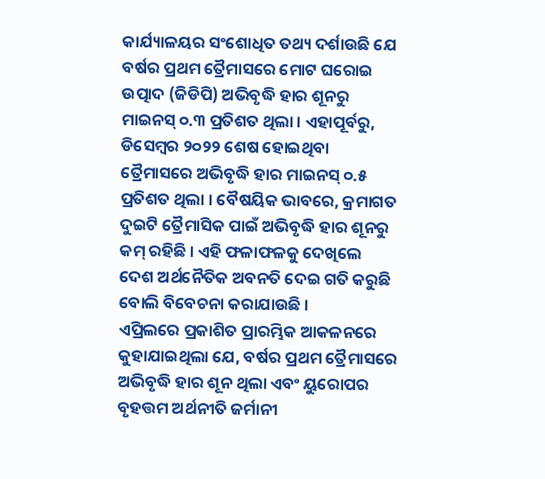କାର୍ଯ୍ୟାଳୟର ସଂଶୋଧିତ ତଥ୍ୟ ଦର୍ଶାଉଛି ଯେ ବର୍ଷର ପ୍ରଥମ ତ୍ରୈମାସରେ ମୋଟ ଘରୋଇ ଉତ୍ପାଦ (ଜିଡିପି) ଅଭିବୃଦ୍ଧି ହାର ଶୂନରୁ ମାଇନସ୍ ୦.୩ ପ୍ରତିଶତ ଥିଲା । ଏହାପୂର୍ବରୁ, ଡିସେମ୍ବର ୨୦୨୨ ଶେଷ ହୋଇଥିବା ତ୍ରୈମାସରେ ଅଭିବୃଦ୍ଧି ହାର ମାଇନସ୍ ୦.୫ ପ୍ରତିଶତ ଥିଲା । ବୈଷୟିକ ଭାବରେ, କ୍ରମାଗତ ଦୁଇଟି ତ୍ରୈମାସିକ ପାଇଁ ଅଭିବୃଦ୍ଧି ହାର ଶୂନରୁ କମ୍ ରହିଛି । ଏହି ଫଳାଫଳକୁ ଦେଖିଲେ ଦେଶ ଅର୍ଥନୈତିକ ଅବନତି ଦେଇ ଗତି କରୁଛି ବୋଲି ବିବେଚନା କରାଯାଉଛି ।
ଏପ୍ରିଲରେ ପ୍ରକାଶିତ ପ୍ରାରମ୍ଭିକ ଆକଳନରେ କୁହାଯାଇଥିଲା ଯେ, ବର୍ଷର ପ୍ରଥମ ତ୍ରୈମାସରେ ଅଭିବୃଦ୍ଧି ହାର ଶୂନ ଥିଲା ଏବଂ ୟୁରୋପର ବୃହତ୍ତମ ଅର୍ଥନୀତି ଜର୍ମାନୀ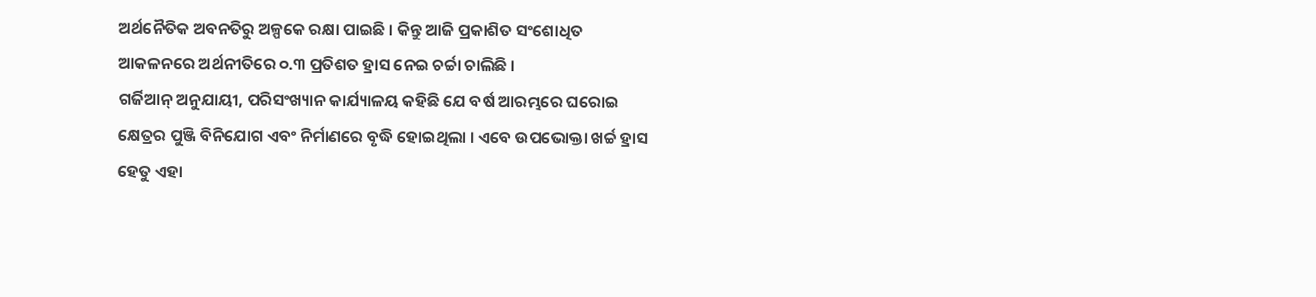ଅର୍ଥନୈତିକ ଅବନତିରୁ ଅଳ୍ପକେ ରକ୍ଷା ପାଇଛି । କିନ୍ତୁ ଆଜି ପ୍ରକାଶିତ ସଂଶୋଧିତ ଆକଳନରେ ଅର୍ଥନୀତିରେ ୦.୩ ପ୍ରତିଶତ ହ୍ରାସ ନେଇ ଚର୍ଚ୍ଚା ଚାଲିଛି ।
ଗର୍ଜିଆନ୍ ଅନୁଯାୟୀ, ପରିସଂଖ୍ୟାନ କାର୍ଯ୍ୟାଳୟ କହିଛି ଯେ ବର୍ଷ ଆରମ୍ଭରେ ଘରୋଇ କ୍ଷେତ୍ରର ପୁଞ୍ଜି ବିନିଯୋଗ ଏବଂ ନିର୍ମାଣରେ ବୃଦ୍ଧି ହୋଇଥିଲା । ଏବେ ଉପଭୋକ୍ତା ଖର୍ଚ୍ଚ ହ୍ରାସ ହେତୁ ଏହା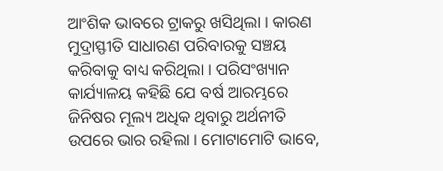ଆଂଶିକ ଭାବରେ ଟ୍ରାକରୁ ଖସିଥିଲା । କାରଣ ମୁଦ୍ରାସ୍ଫୀତି ସାଧାରଣ ପରିବାରକୁ ସଞ୍ଚୟ କରିବାକୁ ବାଧ୍ୟ କରିଥିଲା । ପରିସଂଖ୍ୟାନ କାର୍ଯ୍ୟାଳୟ କହିଛି ଯେ ବର୍ଷ ଆରମ୍ଭରେ ଜିନିଷର ମୂଲ୍ୟ ଅଧିକ ଥିବାରୁ ଅର୍ଥନୀତି ଉପରେ ଭାର ରହିଲା । ମୋଟାମୋଟି ଭାବେ,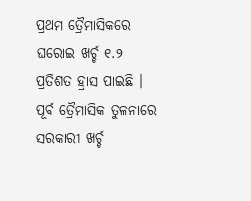ପ୍ରଥମ ତ୍ରୈମାସିକରେ ଘରୋଇ ଖର୍ଚ୍ଚ ୧.୨ ପ୍ରତିଶତ ହ୍ରାସ ପାଇଛି । ପୂର୍ବ ତ୍ରୈମାସିକ ତୁଳନାରେ ସରକାରୀ ଖର୍ଚ୍ଚ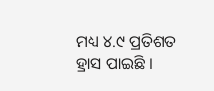ମଧ୍ୟ ୪.୯ ପ୍ରତିଶତ ହ୍ରାସ ପାଇଛି ।